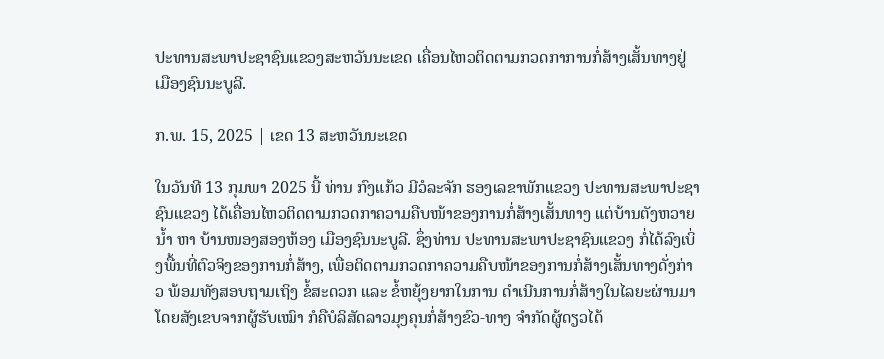ປະທານສະພາປະຊາຊົນແຂວງສະຫວັນນະເຂດ ເຄື່ອນໄຫວຕິດຕາມກວດກາການກໍ່ສ້າງເສັ້ນທາງຢູ່ເມືອງຊົນນະບູລີ.

ກ.ພ. 15, 2025 | ເຂດ 13 ສະຫວັນນະເຂດ

ໃນວັນທີ 13 ກຸມພາ 2025 ນີ້ ທ່ານ ກົງແກ້ວ ມີວໍລະຈັກ ຮອງເລຂາພັກແຂວງ ປະທານສະພາປະຊາຊົນແຂວງ ໄດ້ເຄື່ອນໄຫວຕິດຕາມກວດກາຄວາມຄືບໜ້າຂອງການກໍ່ສ້າງເສັ້ນທາງ ແຕ່ບ້ານຕັງຫວາຍນ້ຳ ຫາ ບ້ານໜອງສອງຫ້ອງ ເມືອງຊົນນະບູລີ. ຊຶ່ງທ່ານ ປະທານສະພາປະຊາຊົນແຂວງ ກໍ່ໄດ້ລົງເບິ່ງພື້ນທີ່ຕົວຈິງຂອງການກໍ່ສ້າງ, ເພື່ອຕິດຕາມກວດກາຄວາມຄືບໜ້າຂອງການກໍ່ສ້າງເສັ້ນທາງດັ່ງກ່າວ ພ້ອມທັງສອບຖາມເຖິງ ຂໍ້ສະດວກ ແລະ ຂໍ້ຫຍຸ້ງຍາກໃນການ ດຳເນີນການກໍ່ສ້າງໃນໄລຍະຜ່ານມາໂດຍສັງເຂບຈາກຜູ້ຮັບເໝົາ ກໍຄືບໍລິສັດລາວມຸງຄຸນກໍ່ສ້າງຂົວ-ທາງ ຈຳກັດຜູ້ດຽວໄດ້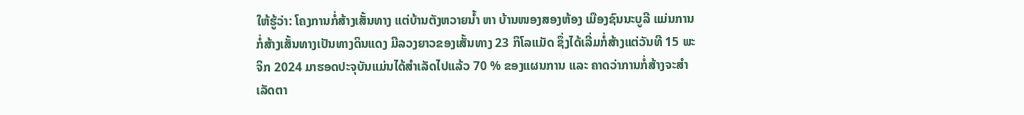ໃຫ້ຮູ້ວ່າ: ໂຄງການກໍ່ສ້າງເສັ້ນທາງ ແຕ່ບ້ານຕັງຫວາຍນ້ຳ ຫາ ບ້ານໜອງສອງຫ້ອງ ເມືອງຊົນນະບູລີ ແມ່ນການກໍ່ສ້າງເສັ້ນທາງເປັນທາງດິນແດງ ມີລວງຍາວຂອງເສັ້ນທາງ 23 ກິໂລແມັດ ຊຶ່ງໄດ້ເລີ່ມກໍ່ສ້າງແຕ່ວັນທີ 15 ພະຈິກ 2024 ມາຮອດປະຈຸບັນແມ່ນໄດ້ສຳເລັດໄປແລ້ວ 70 % ຂອງແຜນການ ແລະ ຄາດວ່າການກໍ່ສ້າງຈະສຳເລັດຕາ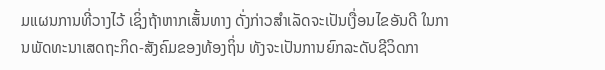ມແຜນການທີ່ວາງໄວ້ ເຊິ່ງຖ້າຫາກເສັ້ນທາງ ດັ່ງກ່າວສໍາເລັດຈະເປັນເງື່ອນໄຂອັນດີ ໃນການພັດທະນາເສດຖະກິດ-ສັງຄົມຂອງທ້ອງຖິ່ນ ທັງຈະເປັນການຍົກລະດັບຊີວິດກາ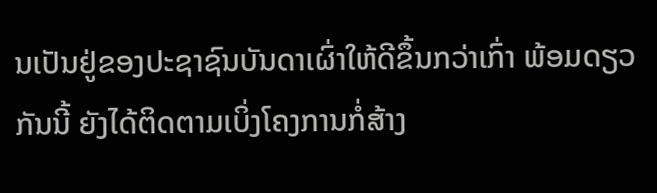ນເປັນຢູ່ຂອງປະຊາຊົນບັນດາເຜົ່າໃຫ້ດີຂຶ້ນກວ່າເກົ່າ ພ້ອມດຽວກັນນີ້ ຍັງໄດ້ຕິດຕາມເບິ່ງໂຄງການກໍ່ສ້າງ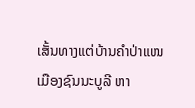ເສັ້ນທາງແຕ່ບ້ານຄຳປ່າແໜ ເມືອງຊົນນະບູລີ ຫາ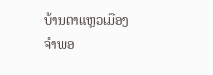ບ້ານຕາແຫຼວເມືອງຈຳພອ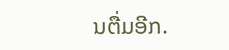ນຕື່ມອີກ.